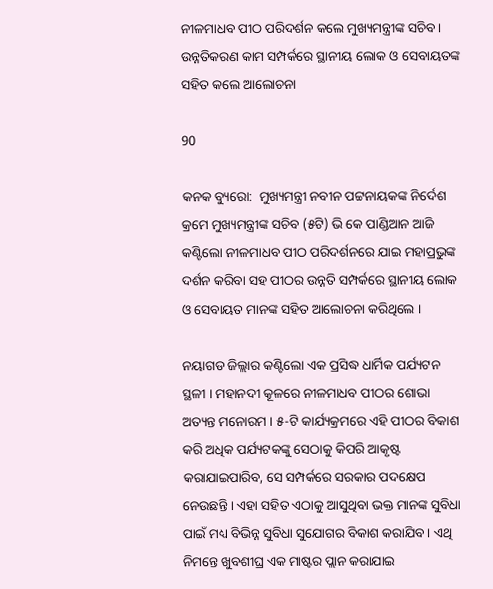ନୀଳମାଧବ ପୀଠ ପରିଦର୍ଶନ କଲେ ମୁଖ୍ୟମନ୍ତ୍ରୀଙ୍କ ସଚିବ । ଉନ୍ନତିକରଣ କାମ ସମ୍ପର୍କରେ ସ୍ଥାନୀୟ ଲୋକ ଓ ସେବାୟତଙ୍କ ସହିତ କଲେ ଆଲୋଚନା

90

କନକ ବ୍ୟୁରୋ:  ମୁଖ୍ୟମନ୍ତ୍ରୀ ନବୀନ ପଟ୍ଟନାୟକଙ୍କ ନିର୍ଦେଶ କ୍ରମେ ମୁଖ୍ୟମନ୍ତ୍ରୀଙ୍କ ସଚିବ (୫ଟି) ଭି କେ ପାଣ୍ଡିଆନ ଆଜି କଣ୍ଟିଲୋ ନୀଳମାଧବ ପୀଠ ପରିଦର୍ଶନରେ ଯାଇ ମହାପ୍ରଭୁଙ୍କ ଦର୍ଶନ କରିବା ସହ ପୀଠର ଉନ୍ନତି ସମ୍ପର୍କରେ ସ୍ଥାନୀୟ ଲୋକ ଓ ସେବାୟତ ମାନଙ୍କ ସହିତ ଆଲୋଚନା କରିଥିଲେ ।

ନୟାଗଡ ଜିଲ୍ଲାର କଣ୍ଟିଲୋ ଏକ ପ୍ରସିଦ୍ଧ ଧାର୍ମିକ ପର୍ଯ୍ୟଟନ ସ୍ଥଳୀ । ମହାନଦୀ କୂଳରେ ନୀଳମାଧବ ପୀଠର ଶୋଭା ଅତ୍ୟନ୍ତ ମନୋରମ । ୫-ଟି କାର୍ଯ୍ୟକ୍ରମରେ ଏହି ପୀଠର ବିକାଶ କରି ଅଧିକ ପର୍ଯ୍ୟଟକଙ୍କୁ ସେଠାକୁ କିପରି ଆକୃଷ୍ଟ କରାଯାଇପାରିବ, ସେ ସମ୍ପର୍କରେ ସରକାର ପଦକ୍ଷେପ ନେଉଛନ୍ତି । ଏହା ସହିତ ଏଠାକୁ ଆସୁଥିବା ଭକ୍ତ ମାନଙ୍କ ସୁବିଧା ପାଇଁ ମଧ୍ୟ ବିଭିନ୍ନ ସୁବିଧା ସୁଯୋଗର ବିକାଶ କରାଯିବ । ଏଥି ନିମନ୍ତେ ଖୁବଶୀଘ୍ର ଏକ ମାଷ୍ଟର ପ୍ଲାନ କରାଯାଇ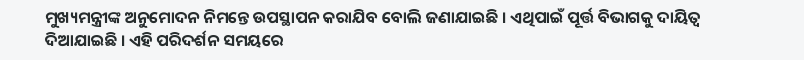ମୁଖ୍ୟମନ୍ତ୍ରୀଙ୍କ ଅନୁମୋଦନ ନିମନ୍ତେ ଉପସ୍ଥାପନ କରାଯିବ ବୋଲି ଜଣାଯାଇଛି । ଏଥିପାଇଁ ପୂର୍ତ୍ତ ବିଭାଗକୁ ଦାୟିତ୍ୱ ଦିଆଯାଇଛି । ଏହି ପରିଦର୍ଶନ ସମୟରେ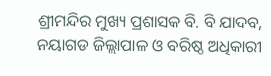ଶ୍ରୀମନ୍ଦିର ମୁଖ୍ୟ ପ୍ରଶାସକ ବି. ବି ଯାଦବ, ନୟାଗଡ ଜିଲ୍ଲାପାଳ ଓ ବରିଷ୍ଠ ଅଧିକାରୀ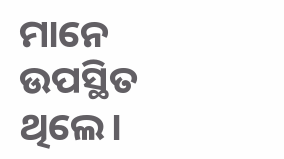ମାନେ ଉପସ୍ଥିତ ଥିଲେ।